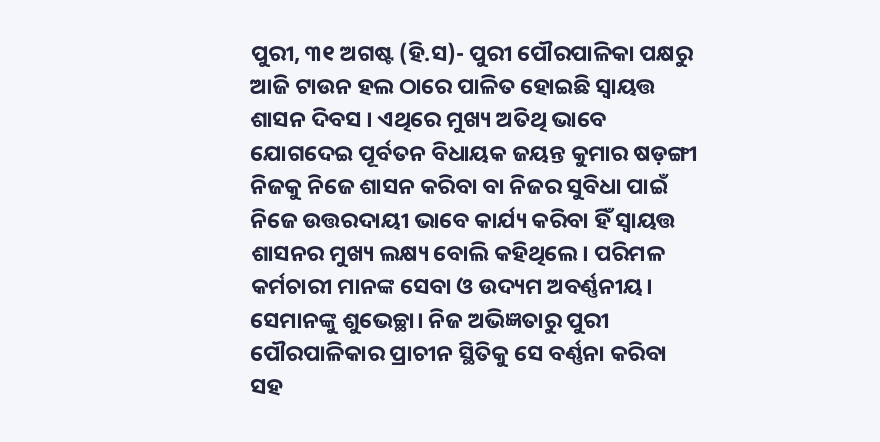ପୁରୀ, ୩୧ ଅଗଷ୍ଟ (ହି.ସ)- ପୁରୀ ପୌରପାଳିକା ପକ୍ଷରୁ ଆଜି ଟାଉନ ହଲ ଠାରେ ପାଳିତ ହୋଇଛି ସ୍ବାୟତ୍ତ ଶାସନ ଦିବସ । ଏଥିରେ ମୁଖ୍ୟ ଅତିଥି ଭାବେ ଯୋଗଦେଇ ପୂର୍ବତନ ବିଧାୟକ ଜୟନ୍ତ କୁମାର ଷଡ଼ଙ୍ଗୀ ନିଜକୁ ନିଜେ ଶାସନ କରିବା ବା ନିଜର ସୁବିଧା ପାଇଁ ନିଜେ ଉତ୍ତରଦାୟୀ ଭାବେ କାର୍ଯ୍ୟ କରିବା ହିଁ ସ୍ବାୟତ୍ତ ଶାସନର ମୁଖ୍ୟ ଲକ୍ଷ୍ୟ ବୋଲି କହିଥିଲେ। ପରିମଳ କର୍ମଚାରୀ ମାନଙ୍କ ସେବା ଓ ଉଦ୍ୟମ ଅବର୍ଣ୍ଣନୀୟ। ସେମାନଙ୍କୁ ଶୁଭେଚ୍ଛା। ନିଜ ଅଭିଜ୍ଞତାରୁ ପୁରୀ ପୌରପାଳିକାର ପ୍ରାଚୀନ ସ୍ଥିତିକୁ ସେ ବର୍ଣ୍ଣନା କରିବା ସହ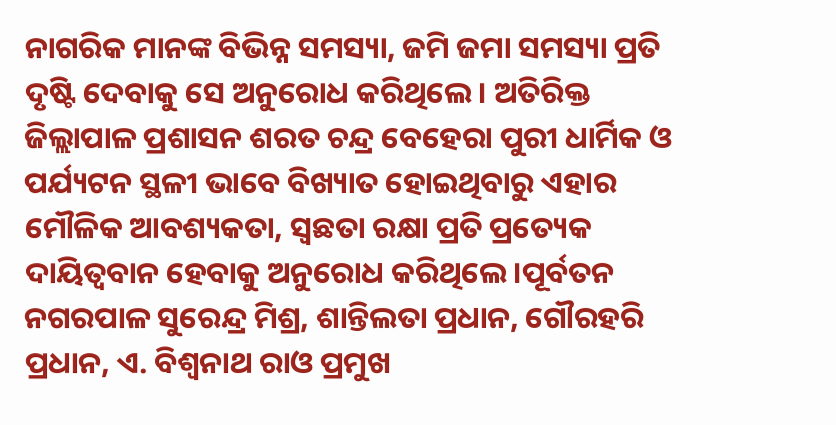ନାଗରିକ ମାନଙ୍କ ବିଭିନ୍ନ ସମସ୍ୟା, ଜମି ଜମା ସମସ୍ୟା ପ୍ରତି ଦୃଷ୍ଟି ଦେବାକୁ ସେ ଅନୁରୋଧ କରିଥିଲେ। ଅତିରିକ୍ତ ଜିଲ୍ଲାପାଳ ପ୍ରଶାସନ ଶରତ ଚନ୍ଦ୍ର ବେହେରା ପୁରୀ ଧାର୍ମିକ ଓ ପର୍ଯ୍ୟଟନ ସ୍ଥଳୀ ଭାବେ ବିଖ୍ୟାତ ହୋଇଥିବାରୁ ଏହାର ମୌଳିକ ଆବଶ୍ୟକତା, ସ୍ବଛତା ରକ୍ଷା ପ୍ରତି ପ୍ରତ୍ୟେକ ଦାୟିତ୍ୱବାନ ହେବାକୁ ଅନୁରୋଧ କରିଥିଲେ।ପୂର୍ବତନ ନଗରପାଳ ସୁରେନ୍ଦ୍ର ମିଶ୍ର, ଶାନ୍ତିଲତା ପ୍ରଧାନ, ଗୌରହରି ପ୍ରଧାନ, ଏ. ବିଶ୍ବନାଥ ରାଓ ପ୍ରମୁଖ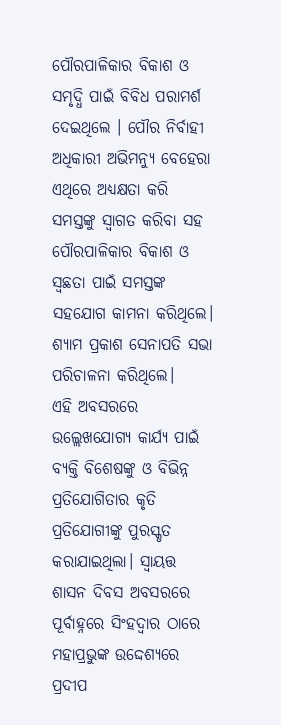ପୌରପାଳିକାର ବିକାଶ ଓ ସମୃଦ୍ଧି ପାଇଁ ବିବିଧ ପରାମର୍ଶ ଦେଇଥିଲେ । ପୌର ନିର୍ବାହୀ ଅଧିକାରୀ ଅଭିମନ୍ୟୁ ବେହେରା ଏଥିରେ ଅଧ୍ୟକ୍ଷତା କରି ସମସ୍ତଙ୍କୁ ସ୍ବାଗତ କରିବା ସହ ପୌରପାଳିକାର ବିକାଶ ଓ ସ୍ବଛତା ପାଇଁ ସମସ୍ତଙ୍କ ସହଯୋଗ କାମନା କରିଥିଲେ। ଶ୍ୟାମ ପ୍ରକାଶ ସେନାପତି ସଭା ପରିଚାଳନା କରିଥିଲେ।
ଏହି ଅବସରରେ ଉଲ୍ଲେଖଯୋଗ୍ୟ କାର୍ଯ୍ୟ ପାଇଁ ବ୍ୟକ୍ତି ବିଶେଷଙ୍କୁ ଓ ବିଭିନ୍ନ ପ୍ରତିଯୋଗିତାର କୃତି ପ୍ରତିଯୋଗୀଙ୍କୁ ପୁରସ୍କୃତ କରାଯାଇଥିଲା। ସ୍ବାୟତ୍ତ ଶାସନ ଦିବସ ଅବସରରେ ପୂର୍ବାହ୍ନରେ ସିଂହଦ୍ବାର ଠାରେ ମହାପ୍ରଭୁଙ୍କ ଉଦ୍ଦେଶ୍ୟରେ ପ୍ରଦୀପ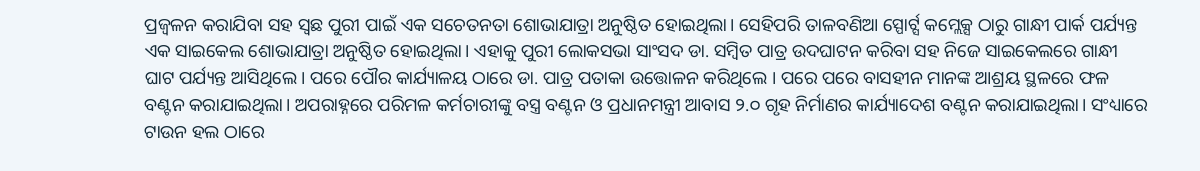ପ୍ରଜ୍ବଳନ କରାଯିବା ସହ ସ୍ବଛ ପୁରୀ ପାଇଁ ଏକ ସଚେତନତା ଶୋଭାଯାତ୍ରା ଅନୁଷ୍ଠିତ ହୋଇଥିଲା। ସେହିପରି ତାଳବଣିଆ ସ୍ପୋର୍ଟ୍ସ କମ୍ଲେକ୍ସ ଠାରୁ ଗାନ୍ଧୀ ପାର୍କ ପର୍ଯ୍ୟନ୍ତ ଏକ ସାଇକେଲ ଶୋଭାଯାତ୍ରା ଅନୁଷ୍ଠିତ ହୋଇଥିଲା। ଏହାକୁ ପୁରୀ ଲୋକସଭା ସାଂସଦ ଡା. ସମ୍ବିତ ପାତ୍ର ଉଦଘାଟନ କରିବା ସହ ନିଜେ ସାଇକେଲରେ ଗାନ୍ଧୀ ଘାଟ ପର୍ଯ୍ୟନ୍ତ ଆସିଥିଲେ। ପରେ ପୌର କାର୍ଯ୍ୟାଳୟ ଠାରେ ଡା. ପାତ୍ର ପତାକା ଉତ୍ତୋଳନ କରିଥିଲେ । ପରେ ପରେ ବାସହୀନ ମାନଙ୍କ ଆଶ୍ରୟ ସ୍ଥଳରେ ଫଳ ବଣ୍ଟନ କରାଯାଇଥିଲା। ଅପରାହ୍ନରେ ପରିମଳ କର୍ମଚାରୀଙ୍କୁ ବସ୍ତ୍ର ବଣ୍ଟନ ଓ ପ୍ରଧାନମନ୍ତ୍ରୀ ଆବାସ ୨.୦ ଗୃହ ନିର୍ମାଣର କାର୍ଯ୍ୟାଦେଶ ବଣ୍ଟନ କରାଯାଇଥିଲା। ସଂଧ୍ୟାରେ ଟାଉନ ହଲ ଠାରେ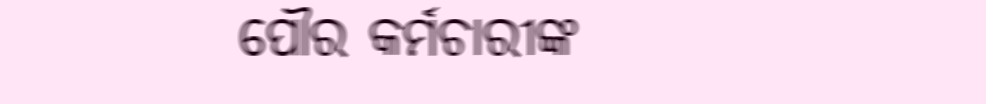ପୌର କର୍ମଚାରୀଙ୍କ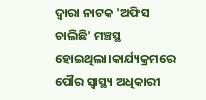ଦ୍ଵାରା ନାଟକ 'ଅଫିସ ଚାଲିଛି' ମଞ୍ଚସ୍ଥ ହୋଇଥିଲା।କାର୍ଯ୍ୟକ୍ରମରେ ପୌର ସ୍ବାସ୍ଥ୍ୟ ଅଧିକାରୀ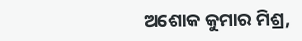ଅଶୋକ କୁମାର ମିଶ୍ର,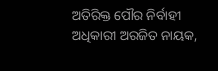ଅତିରିକ୍ତ ପୌର ନିର୍ବାହୀ ଅଧିକାରୀ ଅରଜିତ ନାୟକ,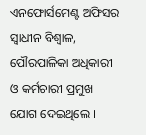ଏନଫୋର୍ସମେଣ୍ଟ ଅଫିସର ସ୍ବାଧୀନ ବିଶ୍ୱାଳ, ପୌରପାଳିକା ଅଧିକାରୀ ଓ କର୍ମଚାରୀ ପ୍ରମୁଖ ଯୋଗ ଦେଇଥିଲେ ।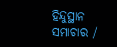ହିନ୍ଦୁସ୍ଥାନ ସମାଚାର /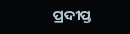ପ୍ରଦୀପ୍ତ